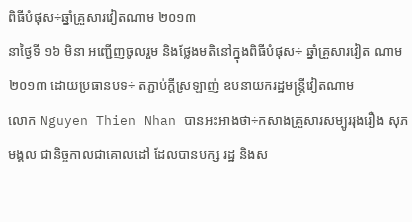ពិធីបំផុស÷ឆ្នាំគ្រួសារវៀតណាម ២០១៣
នាថ្ងៃទី ១៦ មិនា អញ្ជើញចូលរួម និងថ្លែងមតិនៅក្នុងពិធីបំផុស÷ ឆ្នាំគ្រួសារវៀត ណាម ២០១៣ ដោយប្រធានបទ÷ តភ្ជាប់ក្តីស្រឡាញ់ ឧបនាយករដ្ឋមន្ត្រីវៀតណាម
លោក Nguyen Thien Nhan បានអះអាងថា÷កសាងគ្រួសារសម្បូររុងរឿង សុភមង្គល ជានិច្ចកាលជាគោលដៅ ដែលបានបក្ស រដ្ឋ និងស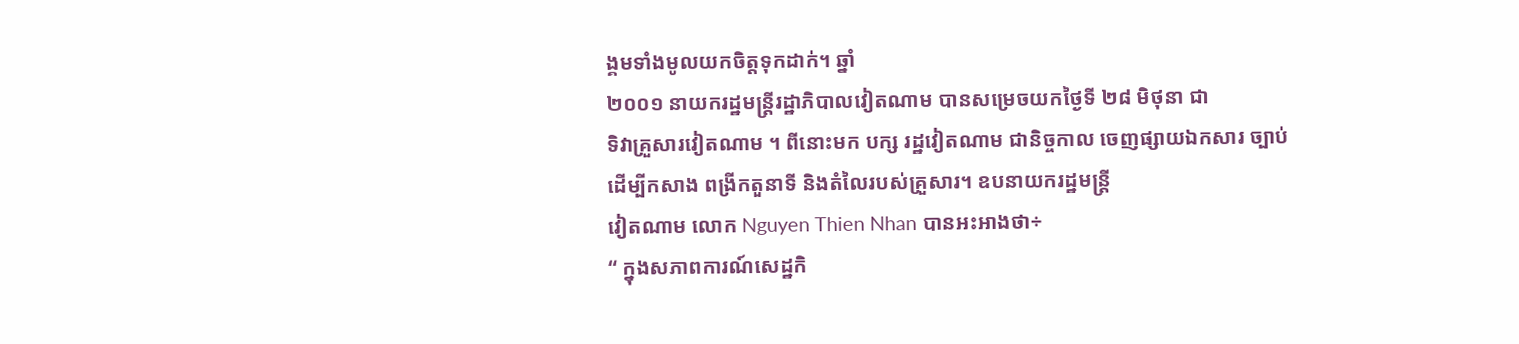ង្គមទាំងមូលយកចិត្តទុកដាក់។ ឆ្នាំ
២០០១ នាយករដ្ឋមន្ត្រីរដ្ឋាភិបាលវៀតណាម បានសម្រេចយកថ្ងៃទី ២៨ មិថុនា ជា
ទិវាគ្រួសារវៀតណាម ។ ពីនោះមក បក្ស រដ្ឋវៀតណាម ជានិច្ចកាល ចេញផ្សាយឯកសារ ច្បាប់ ដើម្បីកសាង ពង្រីកតួនាទី និងតំលៃរបស់គ្រួសារ។ ឧបនាយករដ្ឋមន្ត្រី
វៀតណាម លោក Nguyen Thien Nhan បានអះអាងថា÷
“ ក្នុងសភាពការណ៍សេដ្ឋកិ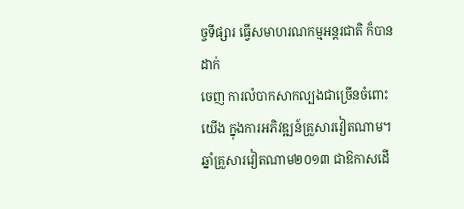ច្ចទីផ្សារ ធ្វើសមាហរណកម្មអន្តរជាតិ ក៏បានដាក់
ចេញ ការលំបាកសាកល្បងជាច្រើនចំពោះយើង ក្នុងការអភិវឌ្ឍន៍គ្រួសារវៀតណាម។ ឆ្នាំគ្រួសារវៀតណាម២០១៣ ជាឱកាសដើ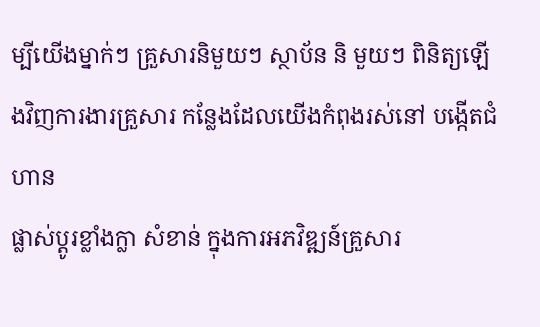ម្បីយើងម្នាក់ៗ គ្រួសារនិមួយៗ ស្ថាប័ន និ មួយៗ ពិនិត្យឡើងវិញការងារគ្រួសារ កន្លែងដែលយើងកំពុងរស់នៅ បង្កើតជំហាន
ផ្លាស់ប្តូរខ្លាំងក្លា សំខាន់ ក្នុងការអភវិឌ្ឍន៍គ្រួសារ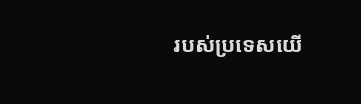របស់ប្រទេសយើ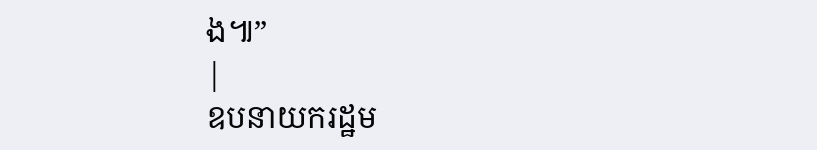ង៕”
|
ឧបនាយករដ្ឋម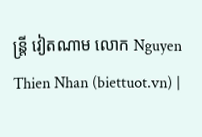ន្ត្រី វៀតណាម លោក Nguyen Thien Nhan (biettuot.vn) |